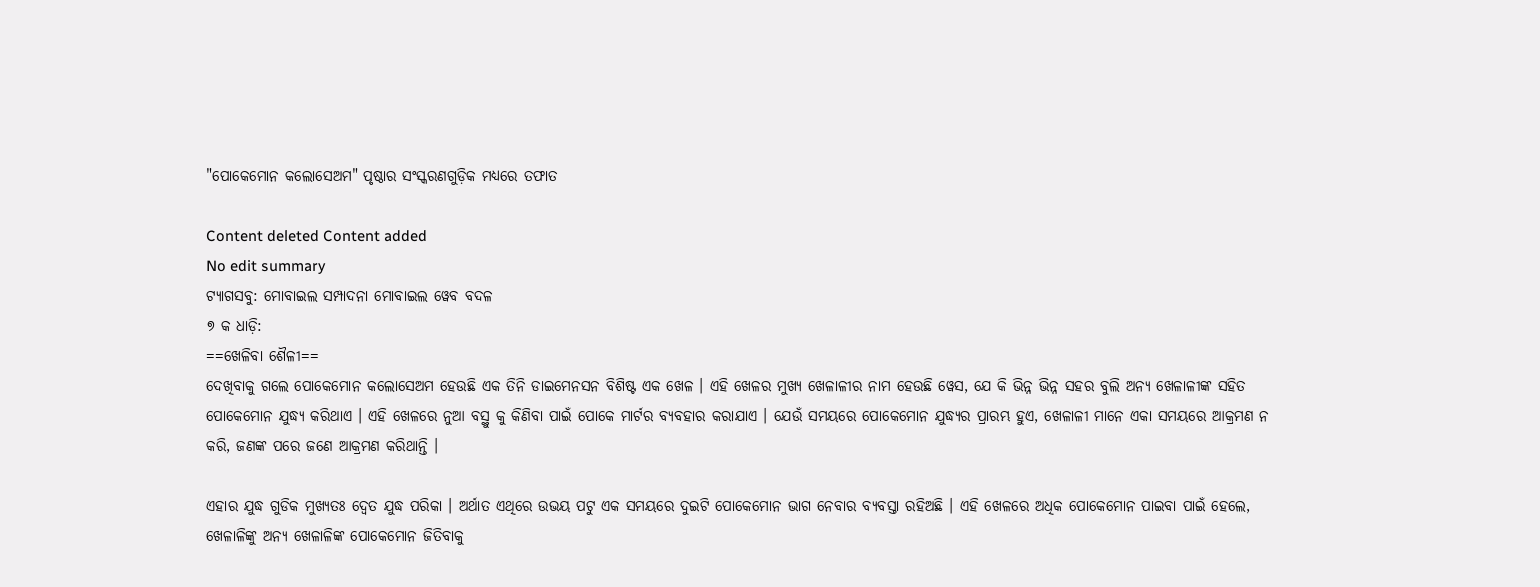"ପୋକେମୋନ କଲୋସେଅମ" ପୃଷ୍ଠାର ସଂସ୍କରଣ‌ଗୁଡ଼ିକ ମଧ୍ୟରେ ତଫାତ

Content deleted Content added
No edit summary
ଟ୍ୟାଗସବୁ: ମୋବାଇଲ ସମ୍ପାଦନା ମୋବାଇଲ ୱେବ ବଦଳ
୭ କ ଧାଡ଼ି:
==ଖେଳିବା ଶୈଳୀ==
ଦେଖିବାକୁ ଗଲେ ପୋକେମୋନ କଲୋସେଅମ ହେଉଛି ଏକ ତିନି ଡାଇମେନସନ ବିଶିଷ୍ଟ ଏକ ଖେଳ । ଏହି ଖେଳର ମୁଖ୍ୟ ଖେଳାଳୀର ନାମ ହେଉଛି ୱେସ, ଯେ କି ଭିନ୍ନ ଭିନ୍ନ ସ‌ହର ବୁଲି ଅନ୍ୟ ଖେଳାଳୀଙ୍କ ସ‌ହିତ ପୋକେମୋନ ଯୁଦ୍ଧ୍ୟ କରିଥାଏ । ଏହି ଖେଳରେ ନୁଆ ବସ୍ଥୁ କୁ କିଣିବା ପାଇଁ ପୋକେ ମାର୍ଟର ବ୍ୟବ‌ହାର କରାଯାଏ । ଯେଉଁ ସମୟରେ ପୋକେମୋନ ଯୁଦ୍ଧ୍ୟର ପ୍ରାରମ୍ଭ ହୁଏ, ଖେଳାଳୀ ମାନେ ଏକା ସମ‌ୟରେ ଆକ୍ରମଣ ନ କରି, ଜଣଙ୍କ ପରେ ଜଣେ ଆକ୍ରମଣ କରିଥାନ୍ତି ।

ଏହାର ଯୁଦ୍ଧ ଗୁଡିକ ମୁଖ୍ୟତଃ ଦ୍ୱେତ ଯୁଦ୍ଧ ପରିକା । ଅର୍ଥାତ ଏଥିରେ ଉଭୟ ପଟୁ ଏକ ସମୟରେ ଦୁଇଟି ପୋକେମୋନ ଭାଗ ନେବାର ବ୍ୟବସ୍ତା ରହିଅଛି । ଏହି ଖେଳରେ ଅଧିକ ପୋକେମୋନ ପାଇବା ପାଇଁ ହେଲେ, ଖେଳାଳିଙ୍କୁ ଅନ୍ୟ ଖେଳାଳିଙ୍କ ପୋକେମୋନ ଜିତିବାକୁ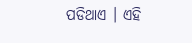ପଡିଥାଏ । ଏହି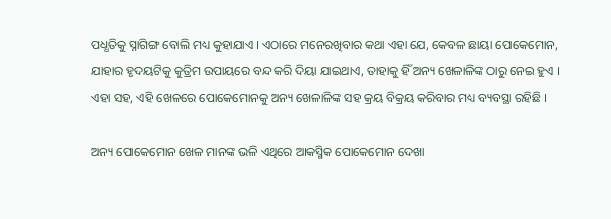ପଧ୍ଧତିକୁ ସ୍ନାଗିଙ୍ଗ ବୋଲି ମଧ୍ୟ କୁହାଯାଏ । ଏଠାରେ ମନେରଖିବାର କଥା ଏହା ଯେ, କେବଳ ଛାୟା ପୋକେମୋନ, ଯାହାର ହୃଦୟଟିକୁ କୁତ୍ରିମ ଉପାୟରେ ବନ୍ଦ କରି ଦିୟା ଯାଇଥାଏ, ତାହାକୁ ହିଁ ଅନ୍ୟ ଖେଳାଳିଙ୍କ ଠାରୁ ନେଇ ହୁଏ । ଏହା ସହ, ଏହି ଖେଳରେ ପୋକେମୋନକୁ ଅନ୍ୟ ଖେଳାଳିଙ୍କ ସହ କ୍ରୟ ବିକ୍ରୟ କରିବାର ମଧ୍ୟ ବ୍ୟବସ୍ଥା ରହିଛି ।

ଅନ୍ୟ ପୋକେମୋନ ଖେଳ ମାନଙ୍କ ଭଳି ଏଥିରେ ଆକସ୍ମିକ ପୋକେମୋନ ଦେଖା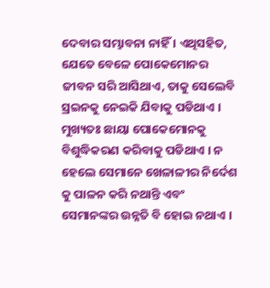ଦେବାର ସମ୍ଭାବନା ନାହିଁ । ଏଥିସହିତ, ଯେତେ ବେଳେ ପୋକେମୋନର ଜୀବନ ସରି ଆସିଥାଏ, ତାକୁ ସେଲେବି ସ୍ରଇନକୁ ନେଇକି ଯିବାକୁ ପଡିଥାଏ । ମୁଖ୍ୟତଃ ଛାୟା ପୋକେମୋନକୁ ବିଶୁଦ୍ଧିକରଣ କରିବାକୁ ପଡିଥାଏ । ନ ହେଲେ ସେମାନେ ଖେଳାଳୀର ନିର୍ଦେଶ କୁ ପାଳନ କରି ନଥାନ୍ତି ଏବଂ ସେମାନଙ୍କର ଉନ୍ନତି ବି ହୋଇ ନଥାଏ ।